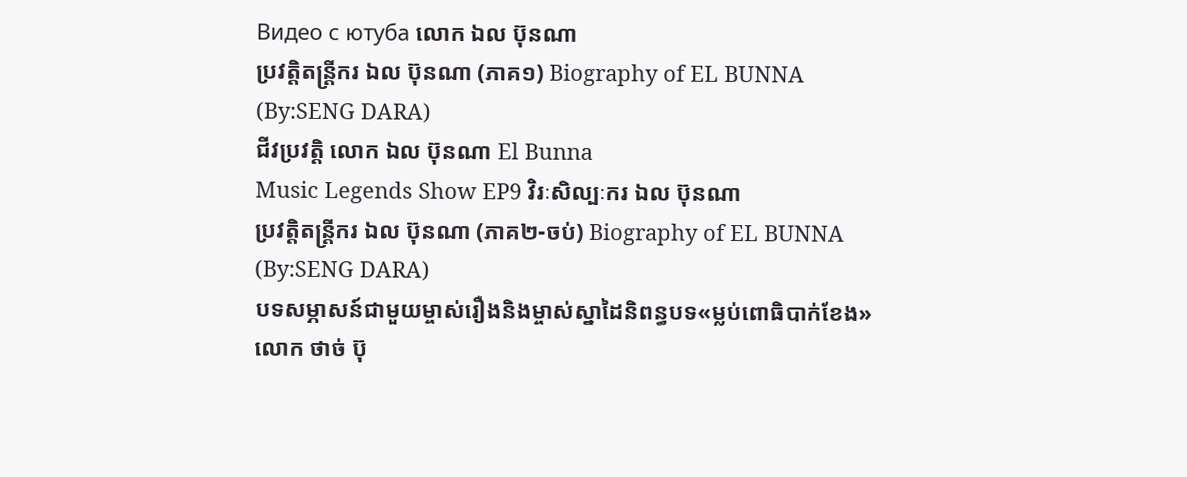Видео с ютуба លោក ឯល ប៊ុនណា
ប្រវត្តិតន្រ្តីករ ឯល ប៊ុនណា (ភាគ១) Biography of EL BUNNA (By:SENG DARA)
ជីវប្រវត្តិ លោក ឯល ប៊ុនណា El Bunna
Music Legends Show EP9 វិរៈសិល្បៈករ ឯល ប៊ុនណា
ប្រវត្តិតន្រ្តីករ ឯល ប៊ុនណា (ភាគ២-ចប់) Biography of EL BUNNA (By:SENG DARA)
បទសម្ភាសន៍ជាមួយម្ចាស់រឿងនិងម្ចាស់ស្នាដៃនិពន្ធបទ«ម្លប់ពោធិបាក់ខែង» លោក ថាច់ ប៊ុ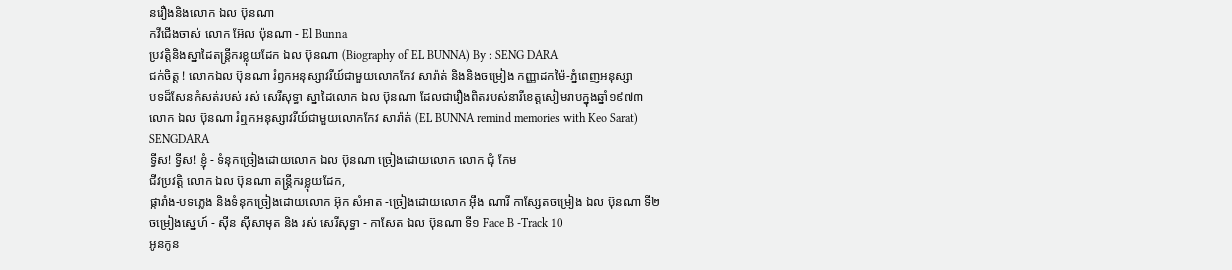នរឿងនិងលោក ឯល ប៊ុនណា
កវីជើងចាស់ លោក អ៊ែល ប៉ុនណា - El Bunna
ប្រវត្តិនិងស្នាដៃតន្រ្តីករខ្លុយដែក ឯល ប៊ុនណា (Biography of EL BUNNA) By : SENG DARA
ជក់ចិត្ត ! លោកឯល ប៊ុនណា រំឭកអនុស្សាវរីយ៍ជាមួយលោកកែវ សារ៉ាត់ និងនិងចម្រៀង កញ្ញាដកម៉ៃ-ភ្នំពេញអនុស្សា
បទដ៏សែនកំសត់របស់ រស់ សេរីសុទ្ធា ស្នាដៃលោក ឯល ប៊ុនណា ដែលជារឿងពិតរបស់នារីខេត្តសៀមរាបក្នុងឆ្នាំ១៩៧៣
លោក ឯល ប៊ុនណា រំឮកអនុស្សាវរីយ៍ជាមួយលោកកែវ សារ៉ាត់ (EL BUNNA remind memories with Keo Sarat) SENGDARA
ទ្វីស! ទ្វីស! ខ្ញុំ - ទំនុកច្រៀងដោយលោក ឯល ប៊ុនណា ច្រៀងដោយលោក លោក ជុំ កែម
ជីវប្រវត្តិ លោក ឯល ប៊ុនណា តន្រ្តីករខ្លុយដែក,
ផ្ការាំង-បទភ្លេង និងទំនុកច្រៀងដោយលោក អ៊ុក សំអាត -ច្រៀងដោយលោក អ៊ឹង ណារី កាស្សែតចម្រៀង ឯល ប៊ុនណា ទី២
ចម្រៀងស្នេហ៍ - សុីន ស៊ីសាមុត និង រស់ សេរីសុទ្ធា - កាសែត ឯល ប៊ុនណា ទី១ Face B -Track 10
អូនកូន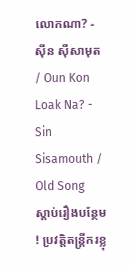លោកណា? - ស៊ីន ស៊ីសាមុត / Oun Kon Loak Na? - Sin Sisamouth / Old Song
ស្តាប់រឿងបន្ថែម ! ប្រវត្តិតន្រ្តីករខ្លុ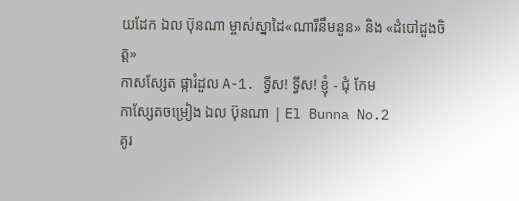យដែក ឯល ប៊ុនណា ម្ចាស់ស្នាដៃ«ណារីនឹមនួន» និង «ដំបៅដួងចិត្ត»
កាសស្សែត ផ្ការំដួល A-1. ទ្វីស! ទ្វីស! ខ្ញុំ - ជុំ កែម
កាសែ្សតចម្រៀង ឯល ប៊ុនណា | El Bunna No.2
គូរ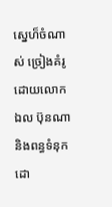ស្នេហ៏ចំណាស់ ច្រៀងគំរូដោយលោក ឯល ប៊ុនណា និងពន្ធទំនុកដោ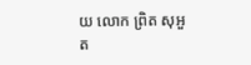យ លោក ព្រិត សុអួត